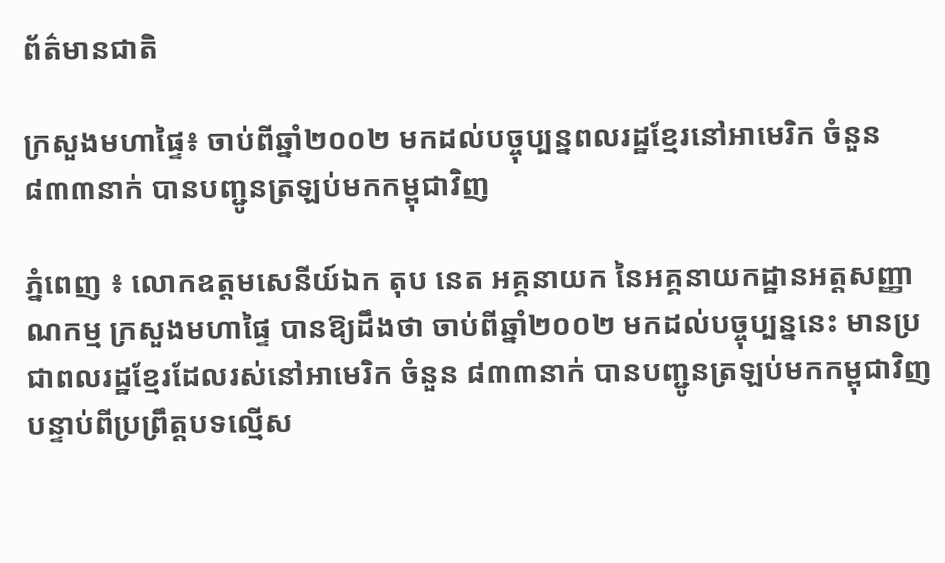ព័ត៌មានជាតិ

ក្រសួងមហាផ្ទៃ៖ ចាប់ពីឆ្នាំ២០០២ មកដល់បច្ចុប្បន្នពលរដ្ឋខ្មែរនៅអាមេរិក ចំនួន ៨៣៣នាក់ បានបញ្ជូនត្រឡប់មកកម្ពុជាវិញ

ភ្នំពេញ ៖ លោកឧត្តមសេនីយ៍ឯក តុប នេត អគ្គនាយក នៃអគ្គនាយកដ្ឋានអត្តសញ្ញាណកម្ម ក្រសួងមហាផ្ទៃ បានឱ្យដឹងថា ចាប់ពីឆ្នាំ២០០២ មកដល់បច្ចុប្បន្ននេះ មានប្រជាពលរដ្ឋខ្មែរដែលរស់នៅអាមេរិក ចំនួន ៨៣៣នាក់ បានបញ្ជូនត្រឡប់មកកម្ពុជាវិញ បន្ទាប់ពីប្រព្រឹត្តបទល្មើស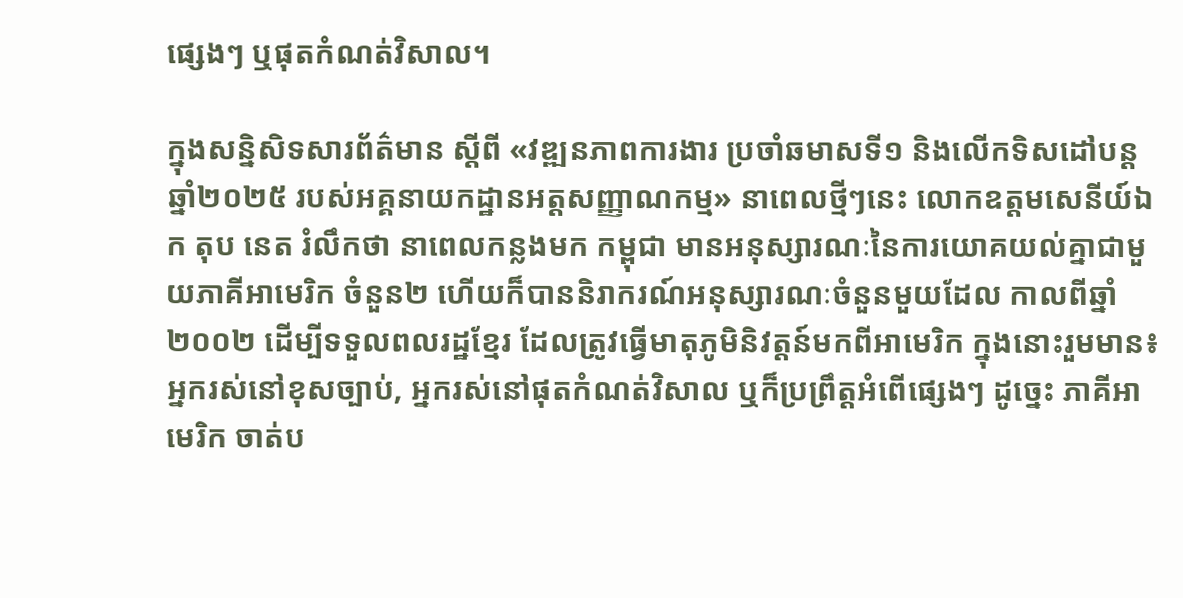ផ្សេងៗ ឬផុតកំណត់វិសាល។

ក្នុងសន្និសិទសារព័ត៌មាន ស្ដីពី «វឌ្ឍនភាពការងារ ប្រចាំឆមាសទី១ និងលើកទិសដៅបន្ដ ឆ្នាំ២០២៥ របស់អគ្គនាយកដ្ឋានអត្តសញ្ញាណកម្ម» នាពេលថ្មីៗនេះ លោកឧត្តមសេនីយ៍ឯក តុប នេត រំលឹកថា នាពេលកន្លងមក កម្ពុជា មានអនុស្សារណៈនៃការយោគយល់គ្នាជាមួយភាគីអាមេរិក ចំនួន២ ហើយក៏បាននិរាករណ៍អនុស្សារណៈចំនួនមួយដែល កាលពីឆ្នាំ២០០២ ដើម្បីទទួលពលរដ្ឋខ្មែរ ដែលត្រូវធ្វើមាតុភូមិនិវត្តន៍មកពីអាមេរិក ក្នុងនោះរួមមាន៖ អ្នករស់នៅខុសច្បាប់, អ្នករស់នៅផុតកំណត់វិសាល ឬក៏ប្រព្រឹត្តអំពើផ្សេងៗ ដូច្នេះ ភាគីអាមេរិក ចាត់ប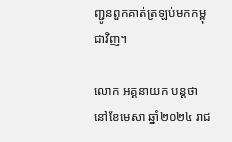ញ្ជូនពួកគាត់ត្រឡប់មកកម្ពុជាវិញ។

លោក អគ្គនាយក បន្ដថា នៅខែមេសា ឆ្នាំ២០២៤ រាជ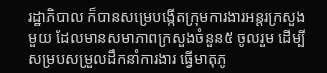រដ្ឋាភិបាល ក៏បានសម្រេបង្កើតក្រុមការងារអន្ដរក្រសួងមួយ ដែលមានសមាភាពក្រសួងចំនួន៥ ចូលរួម ដើម្បីសម្របសម្រួលដឹកនាំការងារ ធ្វើមាតុភូ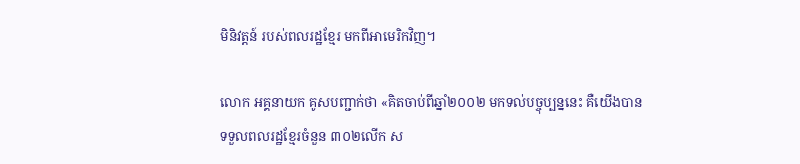មិនិវត្តន៍ របស់ពលរដ្ឋខ្មែរ មកពីអាមេរិកវិញ។

លោក អគ្គនាយក គូសបញ្ជាក់ថា «គិតចាប់ពីឆ្នាំ២០០២ មកទល់បច្ចុប្បន្ននេះ គឺយើងបានទទួលពលរដ្ឋខ្មែរចំនួន ៣០២លើក ស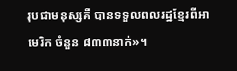រុបជាមនុស្សគឺ បានទទួលពលរដ្ឋខ្មែរពីអាមេរិក ចំនួន ៨៣៣នាក់»។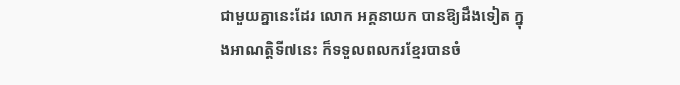ជាមួយគ្នានេះដែរ លោក អគ្គនាយក បានឱ្យដឹងទៀត ក្នុងអាណត្តិទី៧នេះ ក៏ទទួលពលករខ្មែរបានចំ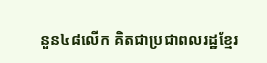នួន៤៨លើក គិតជាប្រជាពលរដ្ឋខ្មែរ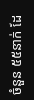ចំនួន ៥៥នាក់ ដែ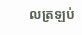លត្រឡប់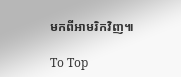មកពីអាមរិកវិញ៕

To Top